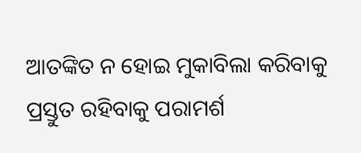ଆତଙ୍କିତ ନ ହୋଇ ମୁକାବିଲା କରିବାକୁ ପ୍ରସ୍ତୁତ ରହିବାକୁ ପରାମର୍ଶ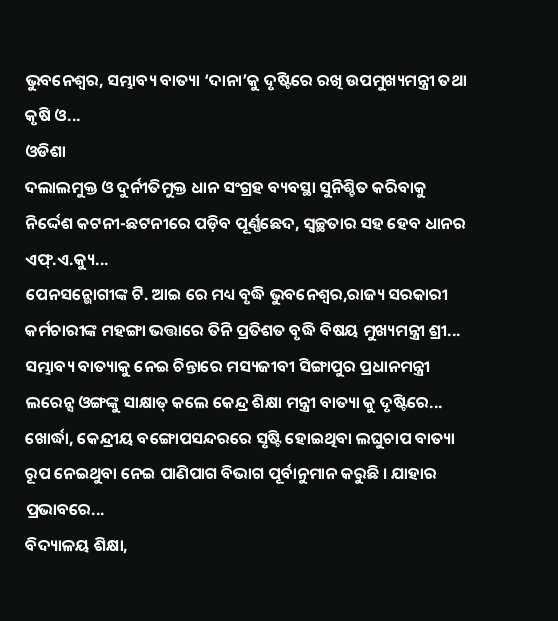ଭୁବନେଶ୍ୱର, ସମ୍ଭାବ୍ୟ ବାତ୍ୟା ‘ଦାନା’କୁ ଦୃଷ୍ଟିରେ ରଖି ଉପମୁଖ୍ୟମନ୍ତ୍ରୀ ତଥା କୃଷି ଓ...
ଓଡିଶା
ଦଲାଲମୁକ୍ତ ଓ ଦୁର୍ନୀତିମୁକ୍ତ ଧାନ ସଂଗ୍ରହ ବ୍ୟବସ୍ଥା ସୁନିଶ୍ଚିତ କରିବାକୁ ନିର୍ଦ୍ଦେଶ କଟନୀ-ଛଟନୀରେ ପଡ଼ିବ ପୂର୍ଣ୍ଣଛେଦ, ସ୍ୱଚ୍ଛତାର ସହ ହେବ ଧାନର ଏଫ୍.ଏ.କ୍ୟୁ...
ପେନସନ୍ଭୋଗୀଙ୍କ ଟି. ଆଇ ରେ ମଧ୍ୟ ବୃଦ୍ଧି ଭୁବନେଶ୍ୱର,ରାଜ୍ୟ ସରକାରୀ କର୍ମଚାରୀଙ୍କ ମହଙ୍ଗା ଭତ୍ତାରେ ତିନି ପ୍ରତିଶତ ବୃଦ୍ଧି ବିଷୟ ମୁଖ୍ୟମନ୍ତ୍ରୀ ଶ୍ରୀ...
ସମ୍ଭାବ୍ୟ ବାତ୍ୟାକୁ ନେଇ ଚିନ୍ତାରେ ମସ୍ୟଜୀବୀ ସିଙ୍ଗାପୁର ପ୍ରଧାନମନ୍ତ୍ରୀ ଲରେନ୍ସ ଓଙ୍ଗଙ୍କୁ ସାକ୍ଷାତ୍ କଲେ କେନ୍ଦ୍ର ଶିକ୍ଷା ମନ୍ତ୍ରୀ ବାତ୍ୟା କୁ ଦୃଷ୍ଟିରେ...
ଖୋର୍ଦ୍ଧା, କେନ୍ଦ୍ରୀୟ ବଙ୍ଗୋପସନ୍ଦରରେ ସୃଷ୍ଟି ହୋଇଥିବା ଲଘୁଚାପ ବାତ୍ୟା ରୂପ ନେଇଥୁବା ନେଇ ପାଣିପାଗ ବିଭାଗ ପୂର୍ବାନୁମାନ କରୁଛି । ଯାହାର ପ୍ରଭାବରେ...
ବିଦ୍ୟାଳୟ ଶିକ୍ଷା,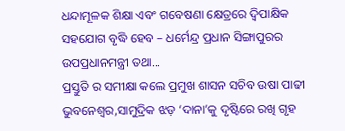ଧନ୍ଦାମୂଳକ ଶିକ୍ଷା ଏବଂ ଗବେଷଣା କ୍ଷେତ୍ରରେ ଦ୍ୱିପାକ୍ଷିକ ସହଯୋଗ ବୃଦ୍ଧି ହେବ – ଧର୍ମେନ୍ଦ୍ର ପ୍ରଧାନ ସିଙ୍ଗାପୁରର ଉପପ୍ରଧାନମନ୍ତ୍ରୀ ତଥା...
ପ୍ରସ୍ତୁତି ର ସମୀକ୍ଷା କଲେ ପ୍ରମୁଖ ଶାସନ ସଚିବ ଉଷା ପାଢୀ ଭୁବନେଶ୍ଵର,ସାମୁଦ୍ରିକ ଝଡ଼ ‘ଦାନା’କୁ ଦୃଷ୍ଟିରେ ରଖି ଗୃହ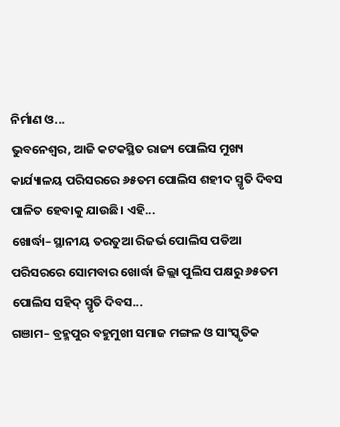ନିର୍ମାଣ ଓ...
ଭୁବନେଶ୍ୱର, ଆଜି କଟକସ୍ଥିତ ରାଜ୍ୟ ପୋଲିସ ମୁଖ୍ୟ କାର୍ଯ୍ୟାଳୟ ପରିସରରେ ୬୫ତମ ପୋଲିସ ଶହୀଦ ସ୍ମୃତି ଦିବସ ପାଳିତ ହେବାକୁ ଯାଉଛି। ଏହି...
ଖୋର୍ଦ୍ଧା– ସ୍ଥାନୀୟ ତରତୁଆ ରିଜର୍ଭ ପୋଲିସ ପଡିଆ ପରିସରରେ ସୋମବାର ଖୋର୍ଦ୍ଧା ଜିଲ୍ଲା ପୁଲିସ ପକ୍ଷରୁ ୬୫ତମ ପୋଲିସ ସହିଦ୍ ସ୍ମୃତି ଦିବସ...
ଗଞାମ– ବ୍ରହ୍ମପୁର ବହୁମୁଖୀ ସମାଜ ମଙ୍ଗଳ ଓ ସାଂସ୍କୃତିକ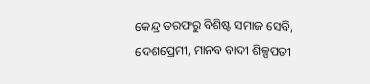କେନ୍ଦ୍ର ତରଫରୁ ବିଶିଷ୍ଟ ସମାଜ ସେବି, ଦେଶପ୍ରେମୀ, ମାନବ ବାଦୀ ଶିଳ୍ପପତୀ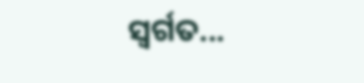ସ୍ବର୍ଗତ...